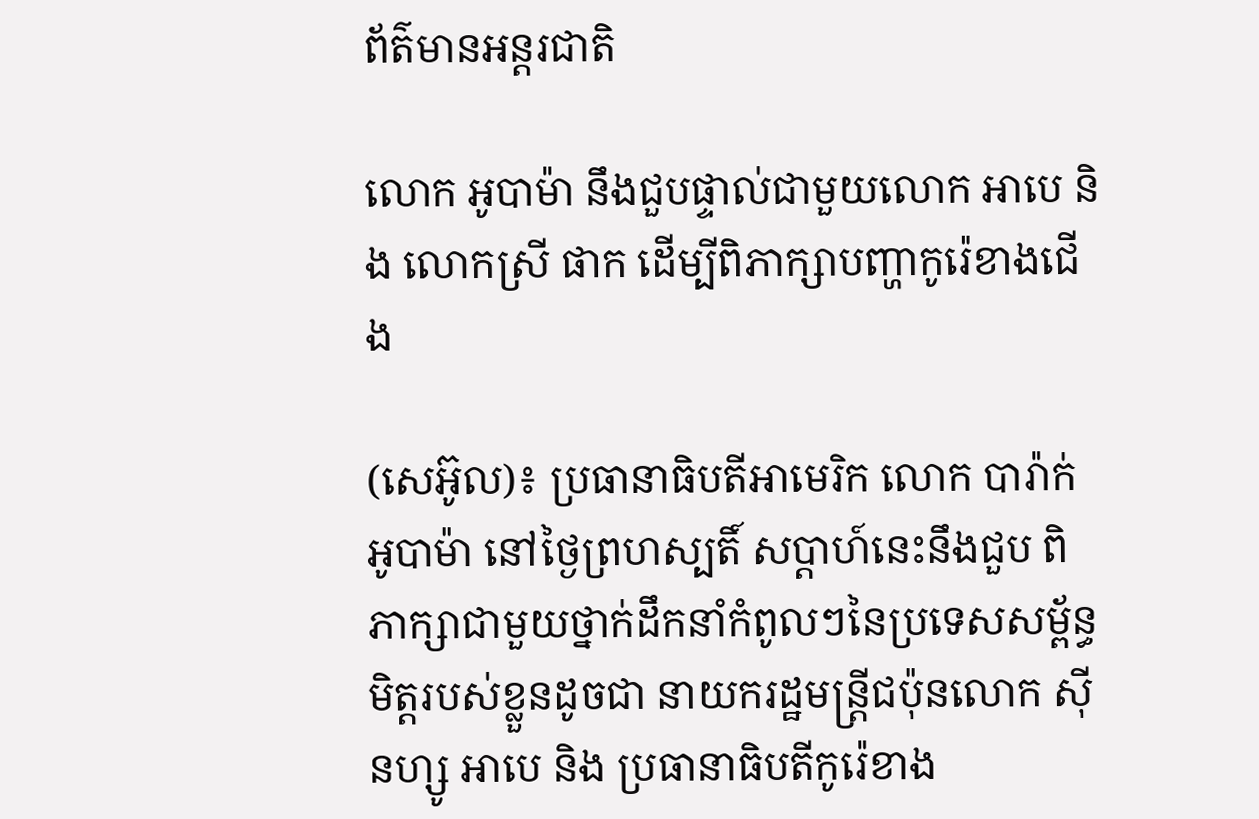ព័ត៌មានអន្តរជាតិ

លោក អូបាម៉ា នឹងជួបផ្ទាល់ជាមួយលោក អាបេ និង លោកស្រី ផាក ដើម្បីពិភាក្សាបញ្ហាកូរ៉េខាងជើង

(សេអ៊ូល)៖ ប្រធានាធិបតីអាមេរិក លោក បារ៉ាក់ អូបាម៉ា នៅថ្ងៃព្រហស្បតិ៍ សប្តាហ៍នេះនឹងជួប ពិភាក្សាជាមួយថ្នាក់ដឹកនាំកំពូលៗនៃប្រទេសសម្ព័ន្ធមិត្តរបស់ខ្លួនដូចជា នាយករដ្ឋមន្ត្រីជប៉ុនលោក ស៊ីនហ្សូ អាបេ និង ប្រធានាធិបតីកូរ៉េខាង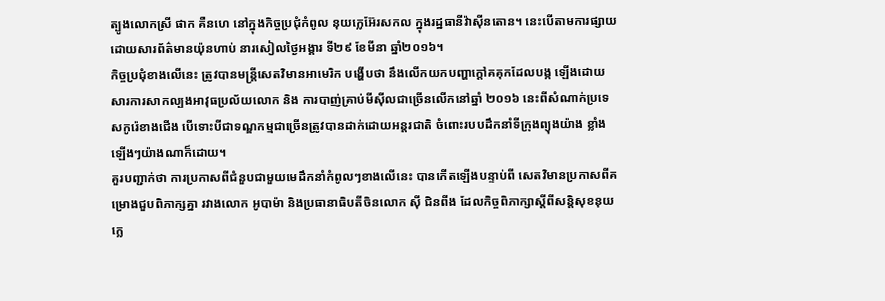ត្បូងលោកស្រី ផាក គឺនហេ នៅក្នុងកិច្ចប្រជុំកំពូល នុយក្លេអ៊ែរសកល ក្នុងរដ្ឋធានីវ៉ាស៊ីនតោន។ នេះបើតាមការផ្សាយដោយសារព័ត៌មានយ៉ុនហាប់ នារសៀលថ្ងៃអង្គារ ទី២៩ ខែមីនា ឆ្នាំ២០១៦។
កិច្ចប្រជុំខាងលើនេះ ត្រូវបានមន្ត្រីសេតវិមានអាមេរិក បង្ហើបថា នឹងលើកយកបញ្ហាក្តៅគគុកដែលបង្ក ឡើងដោយសារការសាកល្បងអាវុធប្រល័យលោក និង ការបាញ់គ្រាប់មីស៊ីលជាច្រើនលើកនៅឆ្នាំ ២០១៦ នេះពីសំណាក់ប្រទេសកូរ៉េខាងជើង បើទោះបីជាទណ្ឌកម្មជាច្រើនត្រូវបានដាក់ដោយអន្តរជាតិ ចំពោះរបបដឹកនាំទីក្រុងព្យុងយ៉ាង ខ្លាំងឡើងៗយ៉ាងណាក៏ដោយ។
គួរបញ្ជាក់ថា ការប្រកាសពីជំនួបជាមួយមេដឹកនាំកំពូលៗខាងលើនេះ បានកើតឡើងបន្ទាប់ពី សេតវិមានប្រកាសពីគម្រោងជួបពិភាក្សគ្នា រវាងលោក អូបាម៉ា និងប្រធានាធិបតីចិនលោក ស៊ី ជិនពីង ដែលកិច្ចពិភាក្សាស្តីពីសន្តិសុខនុយក្លេ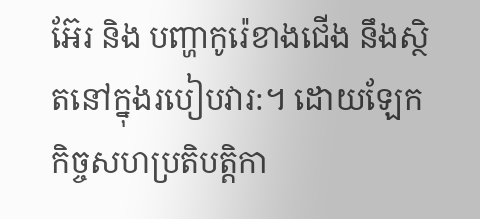អ៊ែរ និង បញ្ហាកូរ៉េខាងជើង នឹងស្ថិតនៅក្នុងរបៀបវារ:។ ដោយឡែកកិច្ចសហប្រតិបត្តិកា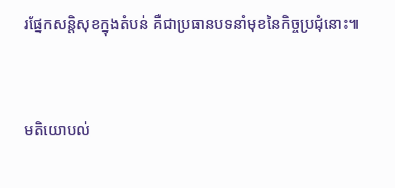រផ្នែកសន្តិសុខក្នុងតំបន់ គឺជាប្រធានបទនាំមុខនៃកិច្ចប្រជុំនោះ៕



មតិយោបល់